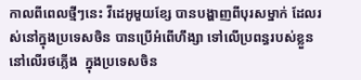កាលពីពេលថ្មីៗនេះ វីដេអូមួយខ្សែ បានបង្ហាញពីបុរសម្នាក់ ដែលរស់នៅក្នុងប្រទេសចិន បានប្រើអំពើហឹង្សា ទៅលើប្រពន្ធរបស់ខ្លួន នៅលើរថភ្លើង  ក្នុងប្រទេសចិន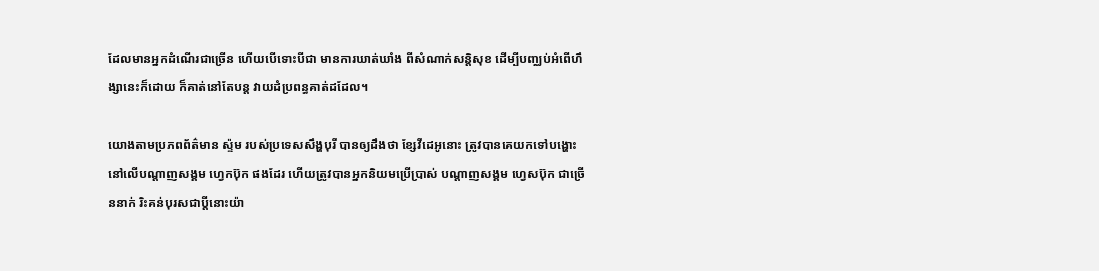ដែលមានអ្នកដំណើរជាច្រើន ហើយបើទោះបីជា មានការឃាត់ឃាំង ពីសំណាក់សន្តិសុខ ដើម្បីបញ្ឈប់អំពើហឹង្សានេះក៏ដោយ ក៏គាត់នៅតែបន្ត វាយដំប្រពន្ធគាត់ដដែល។

យោងតាមប្រភពព័ត៌មាន ស្ទ៉ម របស់ប្រទេសសឹង្ហបុរី បានឲ្យដឹងថា ខ្សែវីដេអូនោះ ត្រូវបានគេយកទៅបង្ហោះ នៅលើបណ្តាញសង្គម ហ្វេកប៊ុក ផងដែរ ហើយត្រូវបានអ្នកនិយមប្រើប្រាស់ បណ្តាញសង្គម ហ្វេសប៊ុក ជាច្រើននាក់ រិះគន់បុរសជាប្តីនោះយ៉ា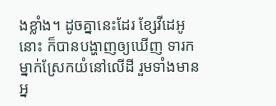ងខ្លាំង។ ដូចគ្នានេះដែរ ខ្សែវីដេអូនោះ ក៏បានបង្ហាញឲ្យឃើញ ទារកម្នាក់ស្រែកយំនៅលើដី រួមទាំងមានអ្ន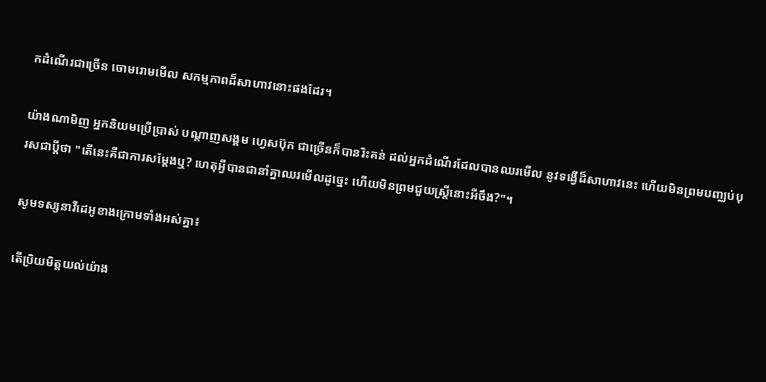កដំណើរជាច្រើន ចោមរោមមើល សកម្មភាពដ៏សាហាវនោះផងដែរ។

យ៉ាងណាមិញ អ្នកនិយមប្រើប្រាស់ បណ្តាញសង្គម ហ្វេសប៊ុក ជាច្រើនក៏បានរិះគន់ ដល់អ្នកដំណើរដែលបានឈរមើល នូវទង្វើដ៏សាហាវនេះ ហើយមិនព្រមបញ្ឈប់បុរសជាប្តីថា "តើនេះគឺជាការសម្តែងឬ? ហេតុអ្វីបានជានាំគ្នាឈរមើលដូច្នេះ ហើយមិនព្រមជួយស្រ្តីនោះអីចឹង?"។

សូមទស្សនាវីដេអូខាងក្រោមទាំងអស់គ្នា៖

តើប្រិយមិត្តយល់យ៉ាង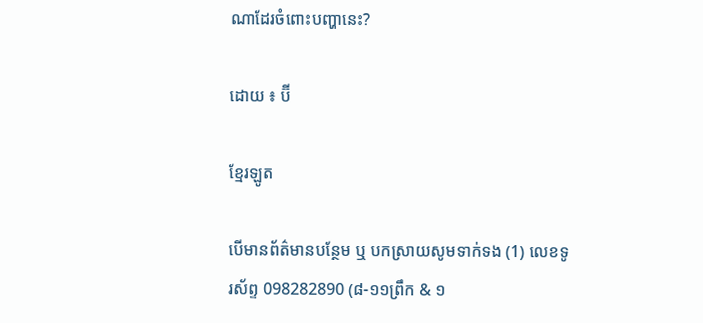ណាដែរចំពោះបញ្ហានេះ?

ដោយ ៖ ប៊ី

ខ្មែរឡូត

បើមានព័ត៌មានបន្ថែម ឬ បកស្រាយសូមទាក់ទង (1) លេខទូរស័ព្ទ 098282890 (៨-១១ព្រឹក & ១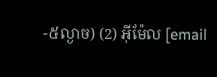-៥ល្ងាច) (2) អ៊ីម៉ែល [email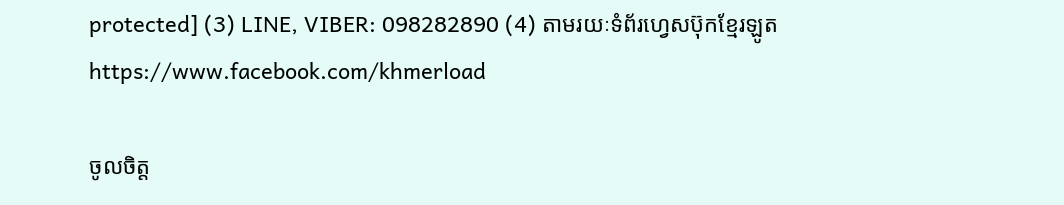protected] (3) LINE, VIBER: 098282890 (4) តាមរយៈទំព័រហ្វេសប៊ុកខ្មែរឡូត https://www.facebook.com/khmerload

ចូលចិត្ត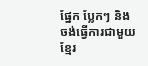ផ្នែក ប្លែកៗ និងចង់ធ្វើការជាមួយខ្មែរ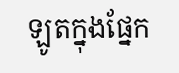ឡូតក្នុងផ្នែក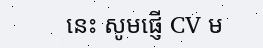នេះ សូមផ្ញើ CV ម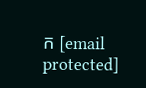ក [email protected]